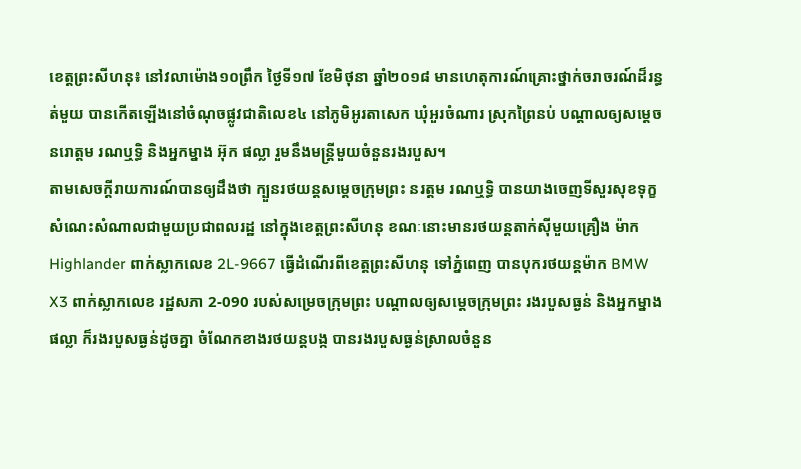ខេត្តព្រះសីហនុ៖ នៅវលាម៉ោង១០ព្រឹក ថ្ងៃទី១៧ ខែមិថុនា ឆ្នាំ២០១៨ មានហេតុការណ៍គ្រោះថ្នាក់ចរាចរណ៍ដ៏រន្ធត់មួយ បានកើតឡើងនៅចំណុចផ្លូវជាតិលេខ៤ នៅភូមិអូរតាសេក ឃុំអួរចំណារ ស្រុកព្រៃនប់ បណ្តាលឲ្យសម្តេចនរោត្តម រណឬទ្ធិ និងអ្នកម្នាង អ៊ុក ផល្លា រួមនឹងមន្ត្រីមួយចំនួនរងរបួស។
តាមសេចក្តីរាយការណ៍បានឲ្យដឹងថា ក្បួនរថយន្តសម្តេចក្រុមព្រះ នរត្តម រណឬទ្ធិ បានយាងចេញទីសួរសុខទុក្ខសំណេះសំណាលជាមួយប្រជាពលរដ្ឋ នៅក្នុងខេត្តព្រះសីហនុ ខណៈនោះមានរថយន្តតាក់សុីមួយគ្រឿង ម៉ាក Highlander ពាក់ស្លាកលេខ 2L-9667 ធ្វើដំណើរពីខេត្តព្រះសីហនុ ទៅភ្នំពេញ បានបុករថយន្តម៉ាក BMW X3 ពាក់ស្លាកលេខ រដ្ឋសភា 2-090 របស់សម្រេចក្រុមព្រះ បណ្តាលឲ្យសម្តេចក្រុមព្រះ រងរបួសធ្ងន់ និងអ្នកម្នាងផល្លា ក៏រងរបួសធ្ងន់ដូចគ្នា ចំណែកខាងរថយន្តបង្ក បានរងរបួសធ្ងន់ស្រាលចំនួន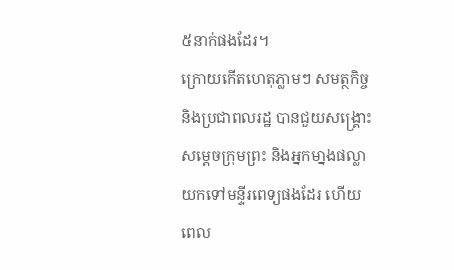៥នាក់ផងដែរ។
ក្រោយកើតហេតុភ្លាមៗ សមត្ថកិច្ច និងប្រជាពលរដ្ឋ បានជួយសង្គ្រោះសម្តេចក្រុមព្រះ និងអ្នកមា្នងផល្លា យកទៅមន្ទីរពេទ្យផងដែរ ហើយពេល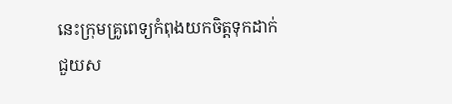នេះក្រុមគ្រូពេទ្យកំពុងយកចិត្តទុកដាក់ជួយស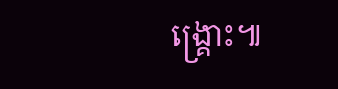ង្គ្រោះ៕